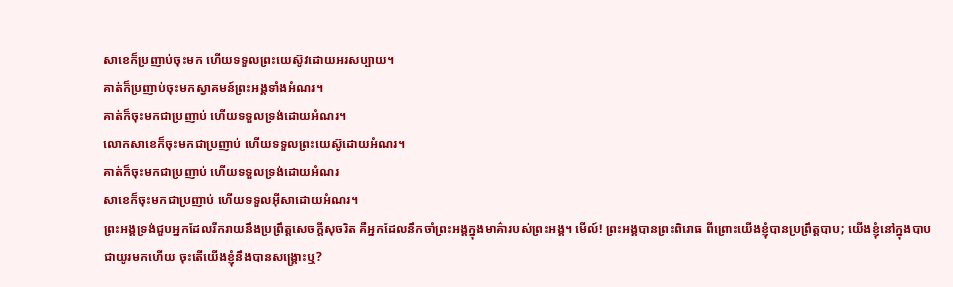សាខេក៏ប្រញាប់ចុះមក ហើយទទួលព្រះយេស៊ូវដោយអរសប្បាយ។
គាត់ក៏ប្រញាប់ចុះមកស្វាគមន៍ព្រះអង្គទាំងអំណរ។
គាត់ក៏ចុះមកជាប្រញាប់ ហើយទទួលទ្រង់ដោយអំណរ។
លោកសាខេក៏ចុះមកជាប្រញាប់ ហើយទទួលព្រះយេស៊ូដោយអំណរ។
គាត់ក៏ចុះមកជាប្រញាប់ ហើយទទួលទ្រង់ដោយអំណរ
សាខេក៏ចុះមកជាប្រញាប់ ហើយទទួលអ៊ីសាដោយអំណរ។
ព្រះអង្គទ្រង់ជួបអ្នកដែលរីករាយនឹងប្រព្រឹត្តសេចក្ដីសុចរិត គឺអ្នកដែលនឹកចាំព្រះអង្គក្នុងមាគ៌ារបស់ព្រះអង្គ។ មើល៍! ព្រះអង្គបានព្រះពិរោធ ពីព្រោះយើងខ្ញុំបានប្រព្រឹត្តបាប; យើងខ្ញុំនៅក្នុងបាបជាយូរមកហើយ ចុះតើយើងខ្ញុំនឹងបានសង្គ្រោះឬ?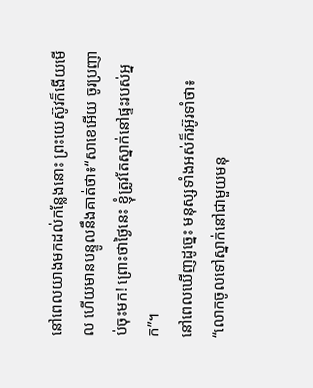នៅពេលយាងមកដល់កន្លែងនោះ ព្រះយេស៊ូវក៏ងើយមើល ហើយមានបន្ទូលនឹងគាត់ថា៖“សាខេអើយ ចូរប្រញាប់ចុះមក! ព្រោះថាថ្ងៃនេះ ខ្ញុំត្រូវតែស្នាក់នៅផ្ទះរបស់អ្នក”។
នៅពេលឃើញដូច្នេះ មនុស្សទាំងអស់ក៏រអ៊ូរទាំថា៖ “លោកចូលទៅស្នាក់នៅជាមួយមនុ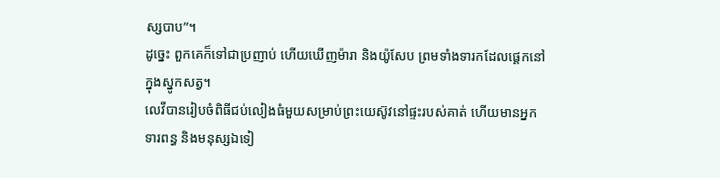ស្សបាប”។
ដូច្នេះ ពួកគេក៏ទៅជាប្រញាប់ ហើយឃើញម៉ារា និងយ៉ូសែប ព្រមទាំងទារកដែលផ្ដេកនៅក្នុងស្នូកសត្វ។
លេវីបានរៀបចំពិធីជប់លៀងធំមួយសម្រាប់ព្រះយេស៊ូវនៅផ្ទះរបស់គាត់ ហើយមានអ្នកទារពន្ធ និងមនុស្សឯទៀ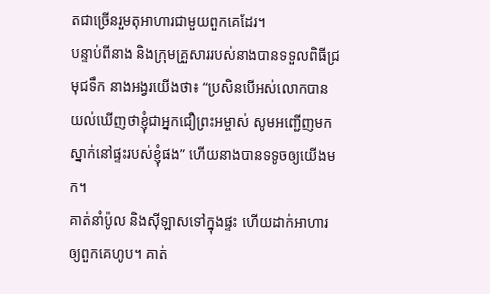តជាច្រើនរួមតុអាហារជាមួយពួកគេដែរ។
បន្ទាប់ពីនាង និងក្រុមគ្រួសាររបស់នាងបានទទួលពិធីជ្រមុជទឹក នាងអង្វរយើងថា៖ “ប្រសិនបើអស់លោកបានយល់ឃើញថាខ្ញុំជាអ្នកជឿព្រះអម្ចាស់ សូមអញ្ជើញមកស្នាក់នៅផ្ទះរបស់ខ្ញុំផង” ហើយនាងបានទទូចឲ្យយើងមក។
គាត់នាំប៉ូល និងស៊ីឡាសទៅក្នុងផ្ទះ ហើយដាក់អាហារឲ្យពួកគេហូប។ គាត់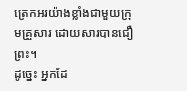ត្រេកអរយ៉ាងខ្លាំងជាមួយក្រុមគ្រួសារ ដោយសារបានជឿព្រះ។
ដូច្នេះ អ្នកដែ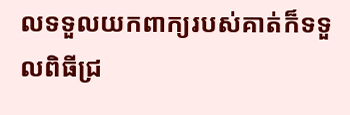លទទួលយកពាក្យរបស់គាត់ក៏ទទួលពិធីជ្រ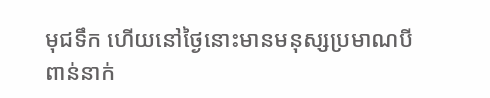មុជទឹក ហើយនៅថ្ងៃនោះមានមនុស្សប្រមាណបីពាន់នាក់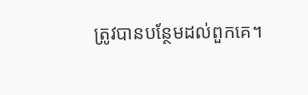ត្រូវបានបន្ថែមដល់ពួកគេ។